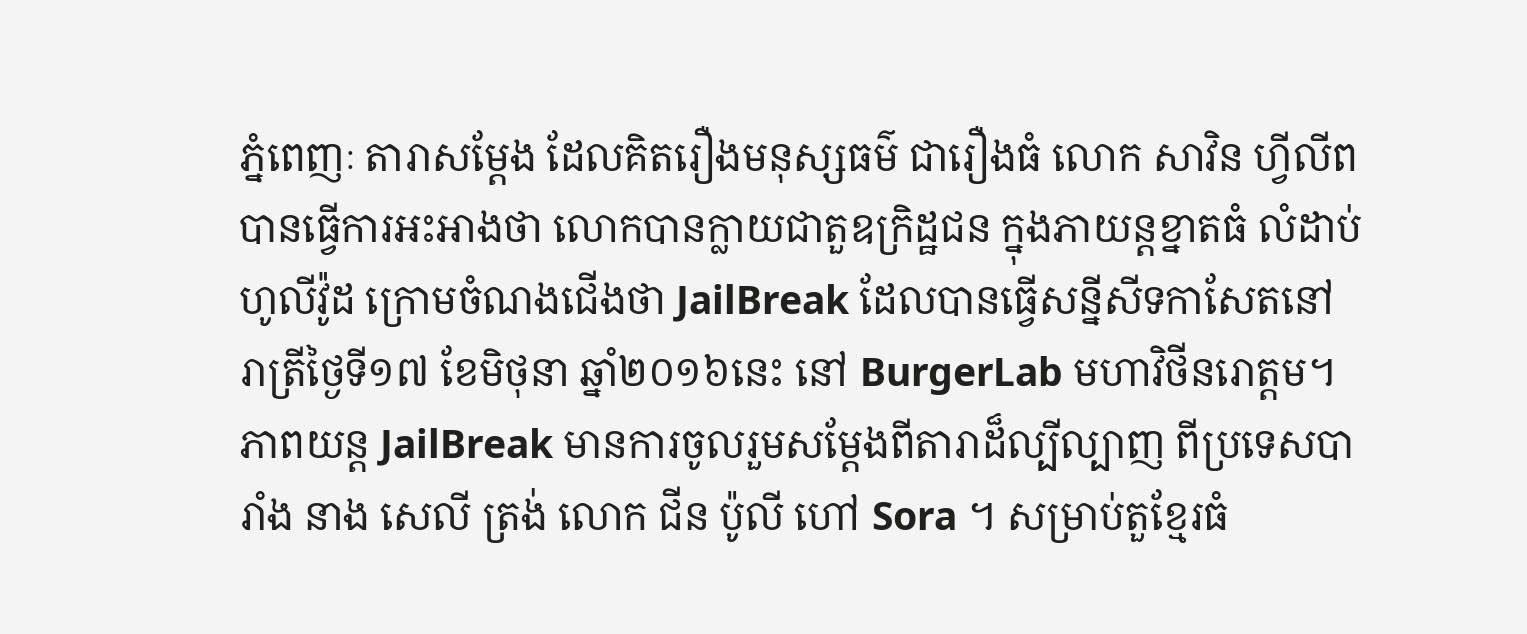ភ្នំពេញៈ តារាសម្តែង ដែលគិតរឿងមនុស្សធម៌ ជារឿងធំ លោក សាវិន ហ្វីលីព បានធ្វើការអះអាងថា លោកបានក្លាយជាតួឧក្រិដ្ឋជន ក្នុងភាយន្តខ្នាតធំ លំដាប់ហូលីវ៉ូដ ក្រោមចំណងជើងថា JailBreak ដែលបានធ្វើសន្នីសីទកាសែតនៅរាត្រីថ្ងៃទី១៧ ខែមិថុនា ឆ្នាំ២០១៦នេះ នៅ BurgerLab មហាវិថីនរោត្តម។
ភាពយន្ត JailBreak មានការចូលរួមសម្តែងពីតារាដ៏ល្បីល្បាញ ពីប្រទេសបារាំង នាង សេលី ត្រង់ លោក ជីន ប៉ូលី ហៅ Sora ។ សម្រាប់តួខ្មែរធំ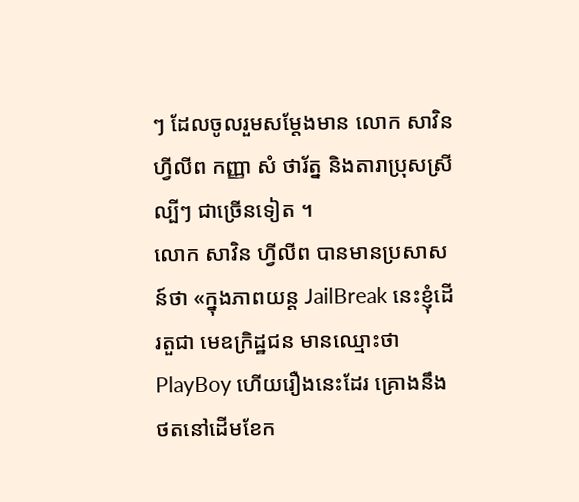ៗ ដែលចូលរួមសម្តែងមាន លោក សាវិន ហ្វីលីព កញ្ញា សំ ថារ័ត្ន និងតារាប្រុសស្រីល្បីៗ ជាច្រើនទៀត ។
លោក សាវិន ហ្វីលីព បានមានប្រសាសន៍ថា «ក្នុងភាពយន្ត JailBreak នេះខ្ញុំដើរតួជា មេឧក្រិដ្ឋជន មានឈ្មោះថា PlayBoy ហើយរឿងនេះដែរ គ្រោងនឹងថតនៅដើមខែក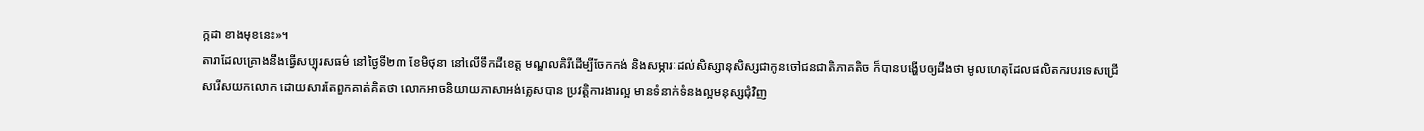ក្កដា ខាងមុខនេះ»។
តារាដែលគ្រោងនឹងធ្វើសប្បុរសធម៌ នៅថ្ងៃទី២៣ ខែមិថុនា នៅលើទឹកដីខេត្ត មណ្ឌលគិរីដើម្បីចែកកង់ និងសម្ភារៈដល់សិស្សានុសិស្សជាកូនចៅជនជាតិភាគតិច ក៏បានបង្ហើបឲ្យដឹងថា មូលហេតុដែលផលិតករបរទេសជ្រើសរើសយកលោក ដោយសារតែពួកគាត់គិតថា លោកអាចនិយាយភាសាអង់គ្លេសបាន ប្រវត្តិការងារល្អ មានទំនាក់ទំនងល្អមនុស្សជុំវិញ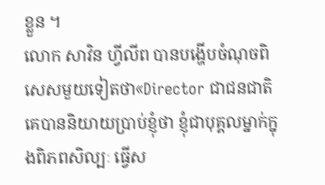ខ្លួន ។
លោក សាវិន ហ្វីលីព បានបង្ហើបចំណុចពិសេសមួយទៀតថា«Director ជាជនជាតិគេបាននិយាយប្រាប់ខ្ញុំថា ខ្ញុំជាបុគ្គលម្នាក់ក្នុងពិភពសិល្បៈ ធ្វើស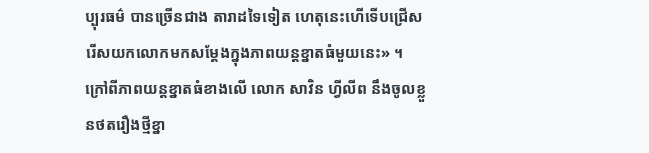ប្បុរធម៌ បានច្រើនជាង តារាដទៃទៀត ហេតុនេះហើទើបជ្រើសរើសយកលោកមកសម្តែងក្នុងភាពយន្តខ្នាតធំមួយនេះ» ។
ក្រៅពីភាពយន្តខ្នាតធំខាងលើ លោក សាវិន ហ្វីលីព នឹងចូលខ្លួនថតរឿងថ្មីខ្នា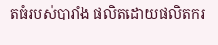តធំរបស់បារាំង ផលិតដោយផលិតករ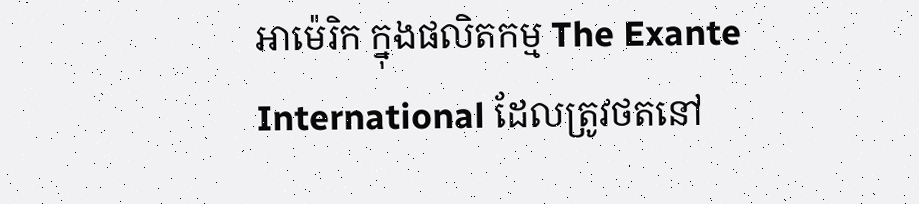អាម៉េរិក ក្នុងផលិតកម្ម The Exante International ដែលត្រូវថតនៅ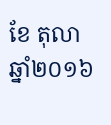ខែ តុលា ឆ្នាំ២០១៦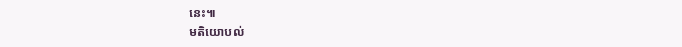នេះ៕
មតិយោបល់